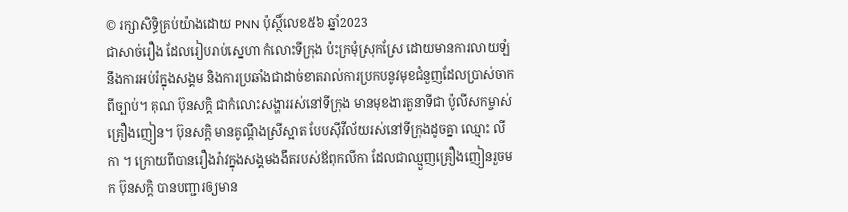© រក្សាសិទ្ធិគ្រប់យ៉ាងដោយ PNN ប៉ុស្ថិ៍លេខ៥៦ ឆ្នាំ2023
ជាសាច់រឿង ដែលរៀបរាប់ស្នេហា កំលោះទីក្រុង ប៉ះក្រមុំស្រុកស្រែ ដោយមានការលាយឡំនឹងការអប់រំក្នុងសង្គម និងការប្រឆាំងជាដាច់ខាតរាល់ការប្រកបនូវមុខជំនួញដែលប្រាស់ចាកពីច្បាប់។ គុណ ប៊ុនសក្តិ ជាកំលោះសង្ហាររស់នៅទីក្រុង មានមុខងារតួនាទីជា ប៉ូលីសកម្ចាស់គ្រឿងញៀន។ ប៊ុនសក្តិ មានគូណ្ដឹងស្រីស្អាត បែបស៊ីវីល័យរស់នៅទីក្រុងដូចគ្នា ឈ្មោះ លីកា ។ ក្រោយពីបានរឿងរ៉ាវក្នុងសង្គមងងឹតរបស់ឪពុកលីកា ដែលជាឈ្មួញគ្រឿងញៀនរួចមក ប៊ុនសក្តិ បានបញ្ជារឲ្យមាន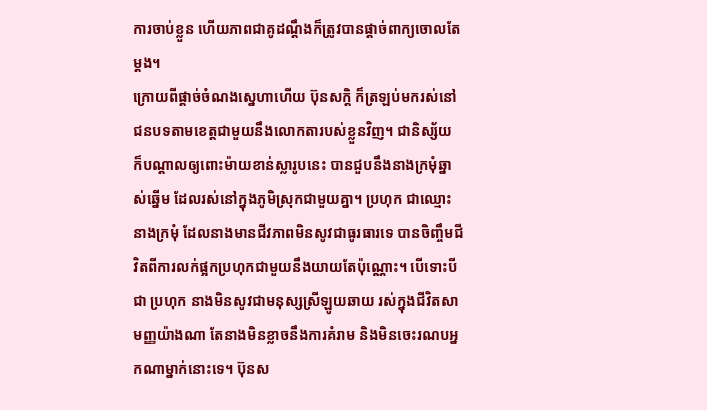ការចាប់ខ្លួន ហើយភាពជាគូដណ្តឹងក៏ត្រូវបានផ្តាច់ពាក្យចោលតែម្តង។
ក្រោយពីផ្តាច់ចំណងស្នេហាហើយ ប៊ុនសក្តិ ក៏ត្រឡប់មករស់នៅជនបទតាមខេត្តជាមួយនឹងលោកតារបស់ខ្លួនវិញ។ ជានិស្ស័យ ក៏បណ្តាលឲ្យពោះម៉ាយខាន់ស្លារូបនេះ បានជួបនឹងនាងក្រមុំឆ្នាស់ឆ្នើម ដែលរស់នៅក្នុងភូមិស្រុកជាមួយគ្នា។ ប្រហុក ជាឈ្មោះនាងក្រមុំ ដែលនាងមានជីវភាពមិនសូវជាធូរធារទេ បានចិញ្ចឹមជីវិតពីការលក់ផ្អកប្រហុកជាមួយនឹងយាយតែប៉ុណ្ណោះ។ បើទោះបីជា ប្រហុក នាងមិនសូវជាមនុស្សស្រីឡូយឆាយ រស់ក្នុងជីវិតសាមញ្ញយ៉ាងណា តែនាងមិនខ្លាចនឹងការគំរាម និងមិនចេះរណបអ្នកណាម្នាក់នោះទេ។ ប៊ុនស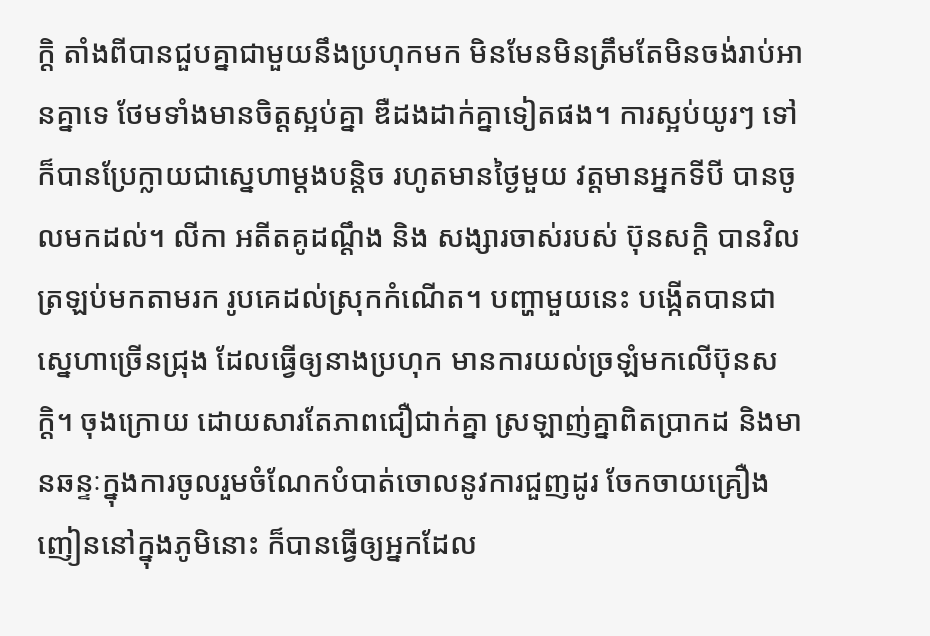ក្តិ តាំងពីបានជួបគ្នាជាមួយនឹងប្រហុកមក មិនមែនមិនត្រឹមតែមិនចង់រាប់អានគ្នាទេ ថែមទាំងមានចិត្តស្អប់គ្នា ឌឺដងដាក់គ្នាទៀតផង។ ការស្អប់យូរៗ ទៅ ក៏បានប្រែក្លាយជាស្នេហាម្តងបន្តិច រហូតមានថ្ងៃមួយ វត្តមានអ្នកទីបី បានចូលមកដល់។ លីកា អតីតគូដណ្តឹង និង សង្សារចាស់របស់ ប៊ុនសក្តិ បានវិលត្រឡប់មកតាមរក រូបគេដល់ស្រុកកំណើត។ បញ្ហាមួយនេះ បង្កើតបានជាស្នេហាច្រើនជ្រុង ដែលធ្វើឲ្យនាងប្រហុក មានការយល់ច្រឡំមកលើប៊ុនសក្តិ។ ចុងក្រោយ ដោយសារតែភាពជឿជាក់គ្នា ស្រឡាញ់គ្នាពិតប្រាកដ និងមានឆន្ទៈក្នុងការចូលរួមចំណែកបំបាត់ចោលនូវការជួញដូរ ចែកចាយគ្រឿងញៀននៅក្នុងភូមិនោះ ក៏បានធ្វើឲ្យអ្នកដែល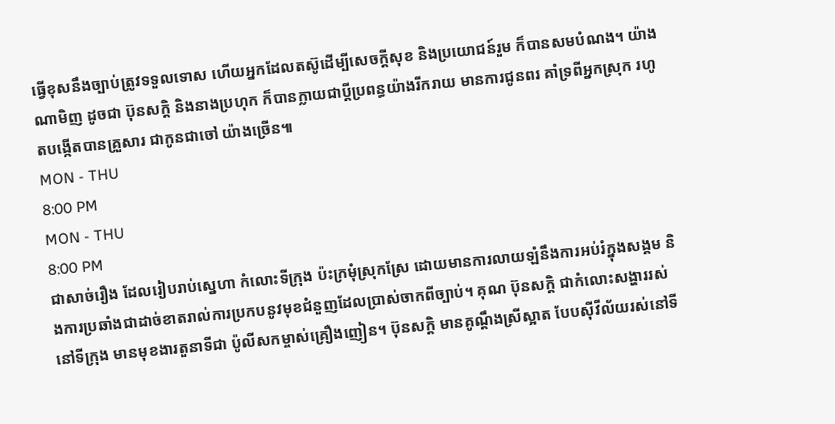ធ្វើខុសនឹងច្បាប់ត្រូវទទួលទោស ហើយអ្នកដែលតស៊ូដើម្បីសេចក្តីសុខ និងប្រយោជន៍រួម ក៏បានសមបំណង។ យ៉ាងណាមិញ ដូចជា ប៊ុនសក្តិ និងនាងប្រហុក ក៏បានក្លាយជាប្តីប្រពន្ធយ៉ាងរីករាយ មានការជូនពរ គាំទ្រពីអ្នកស្រុក រហូតបង្កើតបានគ្រួសារ ជាកូនជាចៅ យ៉ាងច្រើន៕
MON - THU
8:00 PM
MON - THU
8:00 PM
ជាសាច់រឿង ដែលរៀបរាប់ស្នេហា កំលោះទីក្រុង ប៉ះក្រមុំស្រុកស្រែ ដោយមានការលាយឡំនឹងការអប់រំក្នុងសង្គម និងការប្រឆាំងជាដាច់ខាតរាល់ការប្រកបនូវមុខជំនួញដែលប្រាស់ចាកពីច្បាប់។ គុណ ប៊ុនសក្តិ ជាកំលោះសង្ហាររស់នៅទីក្រុង មានមុខងារតួនាទីជា ប៉ូលីសកម្ចាស់គ្រឿងញៀន។ ប៊ុនសក្តិ មានគូណ្ដឹងស្រីស្អាត បែបស៊ីវីល័យរស់នៅទី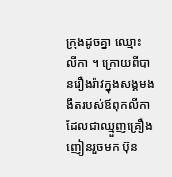ក្រុងដូចគ្នា ឈ្មោះ លីកា ។ ក្រោយពីបានរឿងរ៉ាវក្នុងសង្គមងងឹតរបស់ឪពុកលីកា ដែលជាឈ្មួញគ្រឿងញៀនរួចមក ប៊ុន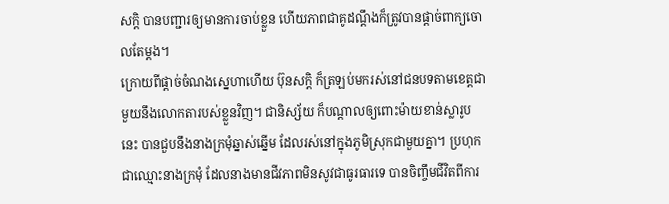សក្តិ បានបញ្ជារឲ្យមានការចាប់ខ្លួន ហើយភាពជាគូដណ្តឹងក៏ត្រូវបានផ្តាច់ពាក្យចោលតែម្តង។
ក្រោយពីផ្តាច់ចំណងស្នេហាហើយ ប៊ុនសក្តិ ក៏ត្រឡប់មករស់នៅជនបទតាមខេត្តជាមួយនឹងលោកតារបស់ខ្លួនវិញ។ ជានិស្ស័យ ក៏បណ្តាលឲ្យពោះម៉ាយខាន់ស្លារូបនេះ បានជួបនឹងនាងក្រមុំឆ្នាស់ឆ្នើម ដែលរស់នៅក្នុងភូមិស្រុកជាមួយគ្នា។ ប្រហុក ជាឈ្មោះនាងក្រមុំ ដែលនាងមានជីវភាពមិនសូវជាធូរធារទេ បានចិញ្ចឹមជីវិតពីការ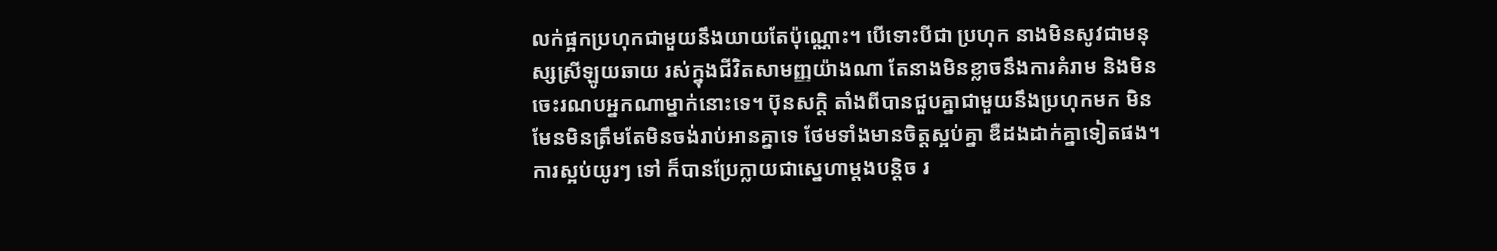លក់ផ្អកប្រហុកជាមួយនឹងយាយតែប៉ុណ្ណោះ។ បើទោះបីជា ប្រហុក នាងមិនសូវជាមនុស្សស្រីឡូយឆាយ រស់ក្នុងជីវិតសាមញ្ញយ៉ាងណា តែនាងមិនខ្លាចនឹងការគំរាម និងមិនចេះរណបអ្នកណាម្នាក់នោះទេ។ ប៊ុនសក្តិ តាំងពីបានជួបគ្នាជាមួយនឹងប្រហុកមក មិនមែនមិនត្រឹមតែមិនចង់រាប់អានគ្នាទេ ថែមទាំងមានចិត្តស្អប់គ្នា ឌឺដងដាក់គ្នាទៀតផង។ ការស្អប់យូរៗ ទៅ ក៏បានប្រែក្លាយជាស្នេហាម្តងបន្តិច រ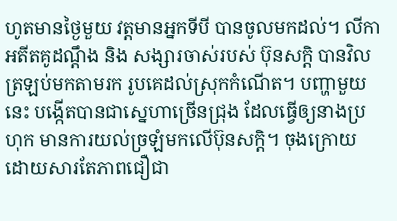ហូតមានថ្ងៃមួយ វត្តមានអ្នកទីបី បានចូលមកដល់។ លីកា អតីតគូដណ្តឹង និង សង្សារចាស់របស់ ប៊ុនសក្តិ បានវិលត្រឡប់មកតាមរក រូបគេដល់ស្រុកកំណើត។ បញ្ហាមួយនេះ បង្កើតបានជាស្នេហាច្រើនជ្រុង ដែលធ្វើឲ្យនាងប្រហុក មានការយល់ច្រឡំមកលើប៊ុនសក្តិ។ ចុងក្រោយ ដោយសារតែភាពជឿជា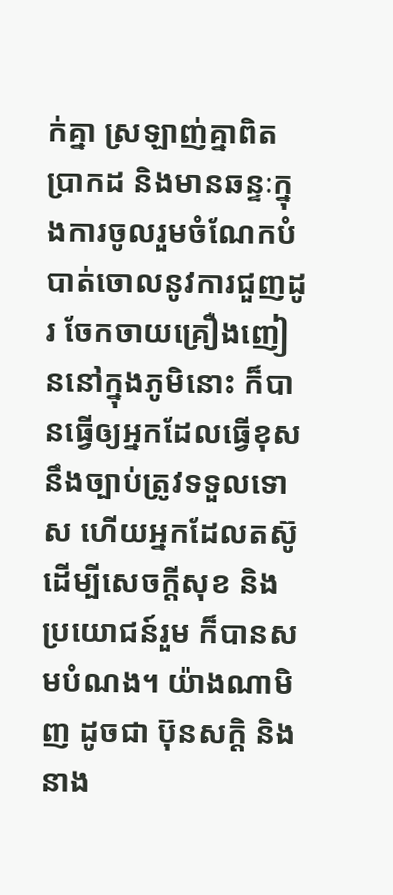ក់គ្នា ស្រឡាញ់គ្នាពិតប្រាកដ និងមានឆន្ទៈក្នុងការចូលរួមចំណែកបំបាត់ចោលនូវការជួញដូរ ចែកចាយគ្រឿងញៀននៅក្នុងភូមិនោះ ក៏បានធ្វើឲ្យអ្នកដែលធ្វើខុសនឹងច្បាប់ត្រូវទទួលទោស ហើយអ្នកដែលតស៊ូដើម្បីសេចក្តីសុខ និងប្រយោជន៍រួម ក៏បានសមបំណង។ យ៉ាងណាមិញ ដូចជា ប៊ុនសក្តិ និងនាង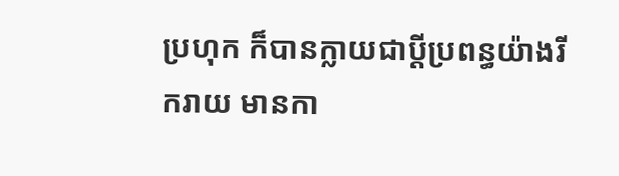ប្រហុក ក៏បានក្លាយជាប្តីប្រពន្ធយ៉ាងរីករាយ មានកា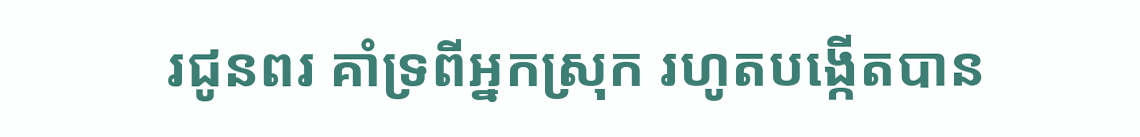រជូនពរ គាំទ្រពីអ្នកស្រុក រហូតបង្កើតបាន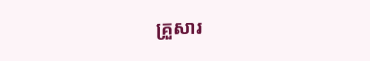គ្រួសារ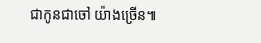ជាកូនជាចៅ យ៉ាងច្រើន៕